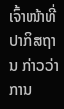ເຈົ້າໜ້າທີ່ປາກິສຖານ ກ່າວວ່າ ການ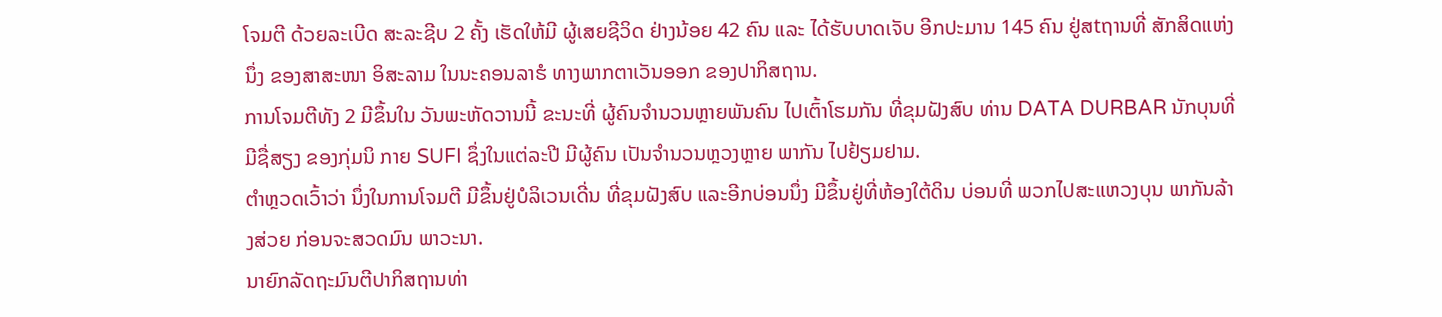ໂຈມຕີ ດ້ວຍລະເບີດ ສະລະຊີບ 2 ຄັ້ງ ເຮັດໃຫ້ມີ ຜູ້ເສຍຊີວິດ ຢ່າງນ້ອຍ 42 ຄົນ ແລະ ໄດ້ຮັບບາດເຈັບ ອີກປະມານ 145 ຄົນ ຢູ່ສtຖານທີ່ ສັກສິດແຫ່ງນຶ່ງ ຂອງສາສະໜາ ອິສະລາມ ໃນນະຄອນລາຮໍ ທາງພາກຕາເວັນອອກ ຂອງປາກິສຖານ.
ການໂຈມຕີທັງ 2 ມີຂຶ້ນໃນ ວັນພະຫັດວານນີ້ ຂະນະທີ່ ຜູ້ຄົນຈຳນວນຫຼາຍພັນຄົນ ໄປເຕົ້າໂຮມກັນ ທີ່ຂຸມຝັງສົບ ທ່ານ DATA DURBAR ນັກບຸນທີ່ມີຊື່ສຽງ ຂອງກຸ່ມນິ ກາຍ SUFI ຊຶ່ງໃນແຕ່ລະປີ ມີຜູ້ຄົນ ເປັນຈຳນວນຫຼວງຫຼາຍ ພາກັນ ໄປຢ້ຽມຢາມ.
ຕຳຫຼວດເວົ້າວ່າ ນຶ່ງໃນການໂຈມຕີ ມີຂຶ້ນຢູ່ບໍລິເວນເດີ່ນ ທີ່ຂຸມຝັງສົບ ແລະອີກບ່ອນນຶ່ງ ມີຂຶ້ນຢູ່ທີ່ຫ້ອງໃຕ້ດິນ ບ່ອນທີ່ ພວກໄປສະແຫວງບຸນ ພາກັນລ້າງສ່ວຍ ກ່ອນຈະສວດມົນ ພາວະນາ.
ນາຍົກລັດຖະມົນຕີປາກິສຖານທ່າ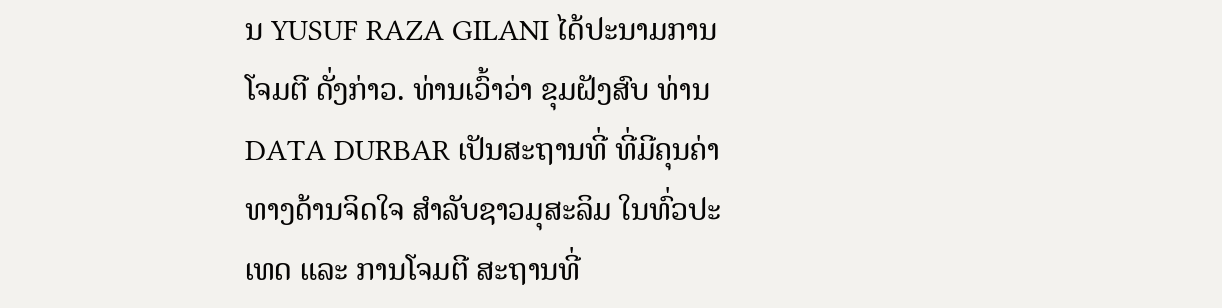ນ YUSUF RAZA GILANI ໄດ້ປະນາມການໂຈມຕີ ດັ່ງກ່າວ. ທ່ານເວົ້າວ່າ ຂຸມຝັງສົບ ທ່ານ DATA DURBAR ເປັນສະຖານທີ່ ທີ່ມີຄຸນຄ່າ ທາງດ້ານຈິດໃຈ ສຳລັບຊາວມຸສະລິມ ໃນທົ່ວປະເທດ ແລະ ການໂຈມຕີ ສະຖານທີ່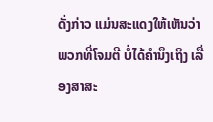ດັ່ງກ່າວ ແມ່ນສະແດງໃຫ້ເຫັນວ່າ ພວກທີ່ໂຈມຕີ ບໍ່ໄດ້ຄຳນຶງເຖິງ ເລື່ອງສາສະ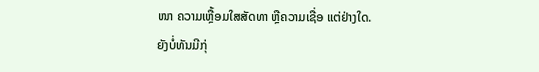ໜາ ຄວາມເຫຼື້ອມໃສສັດທາ ຫຼືຄວາມເຊື່ອ ແຕ່ຢ່າງໃດ.
ຍັງບໍ່ທັນມີກຸ່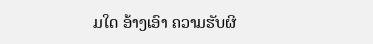ມໃດ ອ້າງເອົາ ຄວາມຮັບຜິ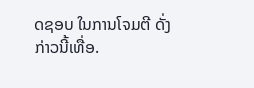ດຊອບ ໃນການໂຈມຕີ ດັ່ງກ່າວນີ້ເທື່ອ.